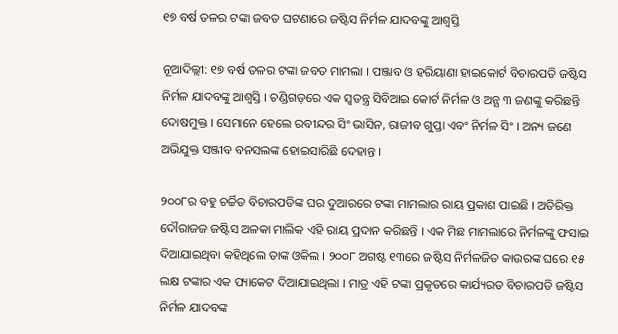୧୭ ବର୍ଷ ତଳର ଟଙ୍କା ଜବତ ଘଟଣାରେ ଜଷ୍ଟିସ ନିର୍ମଳ ଯାଦବଙ୍କୁ ଆଶ୍ବସ୍ତି

ନୂଆଦିଲ୍ଲୀ: ୧୭ ବର୍ଷ ତଳର ଟଙ୍କା ଜବତ ମାମଲା । ପଞ୍ଜାବ ଓ ହରିୟାଣା ହାଇକୋର୍ଟ ବିଚାରପତି ଜଷ୍ଟିସ ନିର୍ମଳ ଯାଦବଙ୍କୁ ଆଶ୍ବସ୍ତି । ଚଣ୍ଡିଗଡ଼ରେ ଏକ ସ୍ବତନ୍ତ୍ର ସିବିଆଇ କୋର୍ଟ ନିର୍ମଳ ଓ ଅନ୍ଯ ୩ ଜଣଙ୍କୁ କରିଛନ୍ତି ଦୋଷମୁକ୍ତ । ସେମାନେ ହେଲେ ରବୀନ୍ଦର ସିଂ ଭାସିନ, ରାଜୀବ ଗୁପ୍ତା ଏବଂ ନିର୍ମଳ ସିଂ । ଅନ୍ୟ ଜଣେ ଅଭିଯୁକ୍ତ ସଞ୍ଜୀବ ବନସଲଙ୍କ ହୋଇସାରିଛି ଦେହାନ୍ତ ।

୨୦୦୮ର ବହୁ ଚର୍ଚ୍ଚିତ ବିଚାରପତିଙ୍କ ଘର ଦୁଆରରେ ଟଙ୍କା ମାମଲାର ରାୟ ପ୍ରକାଶ ପାଇଛି । ଅତିରିକ୍ତ ଦୌରାଜଜ ଜଷ୍ଟିସ ଅଳକା ମାଲିକ ଏହି ରାୟ ପ୍ରଦାନ କରିଛନ୍ତି । ଏକ ମିଛ ମାମଲାରେ ନିର୍ମଳଙ୍କୁ ଫସାଇ ଦିଆଯାଇଥିବା କହିଥିଲେ ତାଙ୍କ ଓକିଲ । ୨୦୦୮ ଅଗଷ୍ଟ ୧୩ରେ ଜଷ୍ଟିସ ନିର୍ମଳଜିତ କାଉରଙ୍କ ଘରେ ୧୫ ଲକ୍ଷ ଟଙ୍କାର ଏକ ପ୍ୟାକେଟ ଦିଆଯାଇଥିଲା । ମାତ୍ର ଏହି ଟଙ୍କା ପ୍ରକୃତରେ କାର୍ଯ୍ୟରତ ବିଚାରପତି ଜଷ୍ଟିସ ନିର୍ମଳ ଯାଦବଙ୍କ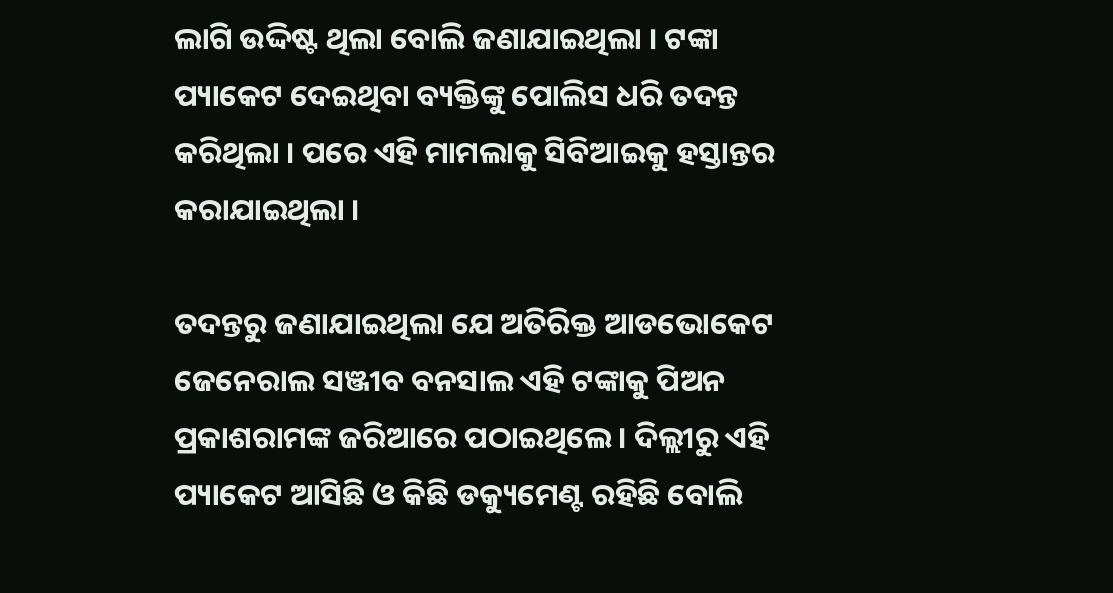ଲାଗି ଉଦ୍ଦିଷ୍ଟ ଥିଲା ବୋଲି ଜଣାଯାଇଥିଲା । ଟଙ୍କା ପ୍ୟାକେଟ ଦେଇଥିବା ବ୍ୟକ୍ତିଙ୍କୁ ପୋଲିସ ଧରି ତଦନ୍ତ କରିଥିଲା । ପରେ ଏହି ମାମଲାକୁ ସିବିଆଇକୁ ହସ୍ତାନ୍ତର କରାଯାଇଥିଲା ।

ତଦନ୍ତରୁ ଜଣାଯାଇଥିଲା ଯେ ଅତିରିକ୍ତ ଆଡଭୋକେଟ ଜେନେରାଲ ସଞ୍ଜୀବ ବନସାଲ ଏହି ଟଙ୍କାକୁ ପିଅନ ପ୍ରକାଶରାମଙ୍କ ଜରିଆରେ ପଠାଇଥିଲେ । ଦିଲ୍ଲୀରୁ ଏହି ପ୍ୟାକେଟ ଆସିଛି ଓ କିଛି ଡକ୍ୟୁମେଣ୍ଟ ରହିଛି ବୋଲି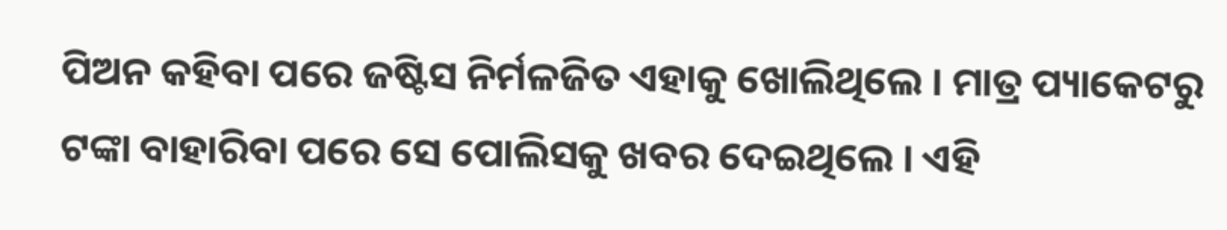ପିଅନ କହିବା ପରେ ଜଷ୍ଟିସ ନିର୍ମଳଜିତ ଏହାକୁ ଖୋଲିଥିଲେ । ମାତ୍ର ପ୍ୟାକେଟରୁ ଟଙ୍କା ବାହାରିବା ପରେ ସେ ପୋଲିସକୁ ଖବର ଦେଇଥିଲେ । ଏହି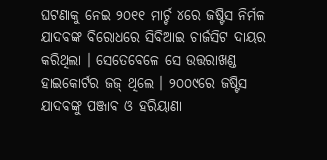ଘଟଣାକୁ ନେଇ ୨୦୧୧ ମାର୍ଚ୍ଚ ୪ରେ ଜଷ୍ଟିସ ନିର୍ମଳ ଯାଦବଙ୍କ ବିରୋଧରେ ସିବିଆଇ ଚାର୍ଜସିଟ ଦାୟର କରିଥିଲା । ସେତେବେଳେ ସେ ଉତ୍ତରାଖଣ୍ଡ ହାଇକୋର୍ଟର ଜଜ୍ ଥିଲେ । ୨୦୦୯ରେ ଜଷ୍ଟିସ ଯାଦବଙ୍କୁ ପଞ୍ଜାବ ଓ ହରିୟାଣା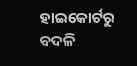ହାଇକୋର୍ଟରୁ ବଦଳି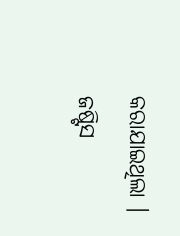କରାଯାଇଥିଲା । ଜଷ୍ଟିସ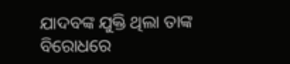ଯାଦବଙ୍କ ଯୁକ୍ତି ଥିଲା ତାଙ୍କ ବିରୋଧରେ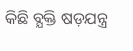କିଛି ବ୍ଯକ୍ତି ଷଡ଼ଯନ୍ତ୍ର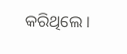କରିଥିଲେ ।